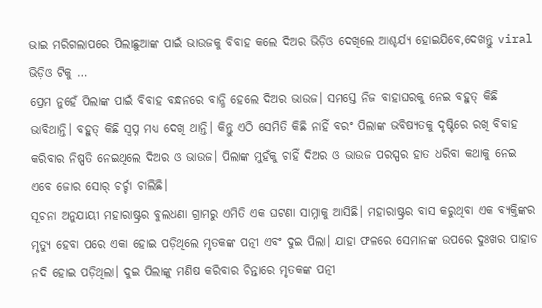ଭାଇ ମରିଗଲାପରେ ପିଲାଛୁଆଙ୍କ ପାଇଁ ଭାଉଜକୁ ବିବାହ କଲେ ଦିଅର ଭିଡ଼ିଓ ଦେଖିଲେ ଆଶ୍ଚର୍ଯ୍ୟ ହୋଇଯିବେ,ଦେଖନ୍ତୁ viral ଭିଡ଼ିଓ ଟିକୁ …
ପ୍ରେମ ନୁହେଁ ପିଲାଙ୍କ ପାଇଁ ବିବାହ ବନ୍ଧନରେ ବାନ୍ଧି ହେଲେ ଦିଅର ଭାଉଜ। ସମସ୍ତେ ନିଜ ବାହାଘରକୁ ନେଇ ବହୁତ୍ କିଛି ଭାବିଥାନ୍ତି। ବହୁତ୍ କିଛି ସ୍ଵପ୍ନ ମଧ୍ୟ ଦେଖି ଥାନ୍ତି। କିନ୍ତୁ ଏଠି ସେମିତି କିଛି ନାହିଁ ବରଂ ପିଲାଙ୍କ ଭବିଷ୍ୟତକୁ ଦୃଷ୍ଟିରେ ରଖି ବିବାହ କରିବାର ନିଷ୍ପତି ନେଇଥିଲେ ଦିଅର ଓ ଭାଉଜ। ପିଲାଙ୍କ ମୁହଁକୁ ଚାହିଁ ଦିଅର ଓ ଭାଉଜ ପରସ୍ପର ହାତ ଧରିବା କଥାକୁ ନେଇ ଏବେ ଜୋର ସୋର୍ ଚର୍ଚ୍ଚା ଚାଲିଛି।
ସୂଚନା ଅନୁଯାୟୀ ମହାରାଷ୍ଟ୍ରର ବୁଲଧଣା ଗ୍ରାମରୁ ଏମିତି ଏକ ଘଟଣା ସାମ୍ନାକୁ ଆସିଛି। ମହାରାଷ୍ଟ୍ରର ବାସ କରୁଥିବା ଏକ ବ୍ୟକ୍ତିଙ୍କର ମୃତ୍ୟୁ ହେବା ପରେ ଏକା ହୋଇ ପଡ଼ିଥିଲେ ମୃତକଙ୍କ ପତ୍ନୀ ଏବଂ ଦୁଇ ପିଲା। ଯାହା ଫଳରେ ସେମାନଙ୍କ ଉପରେ ଦୁଃଖର ପାହାଡ ନଦି ହୋଇ ପଡ଼ିଥିଲା। ଦୁଇ ପିଲାଙ୍କୁ ମଣିଷ କରିବାର ଚିନ୍ତାରେ ମୃତକଙ୍କ ପତ୍ନୀ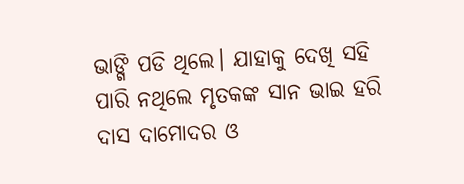ଭାଙ୍ଗି ପଡି ଥିଲେ। ଯାହାକୁ ଦେଖି ସହି ପାରି ନଥିଲେ ମୃତକଙ୍କ ସାନ ଭାଇ ହରି ଦାସ ଦାମୋଦର ଓ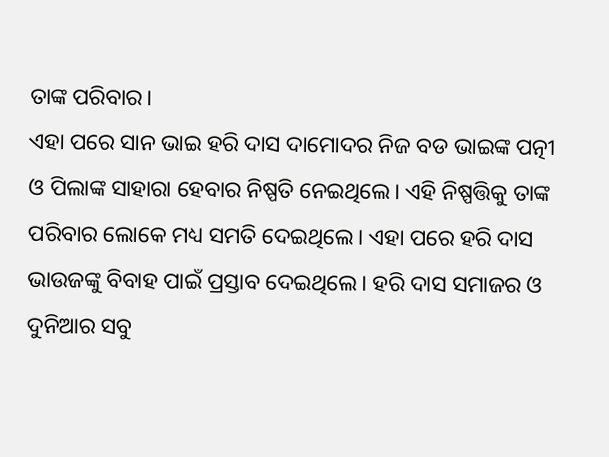ତାଙ୍କ ପରିବାର।
ଏହା ପରେ ସାନ ଭାଇ ହରି ଦାସ ଦାମୋଦର ନିଜ ବଡ ଭାଇଙ୍କ ପତ୍ନୀ ଓ ପିଲାଙ୍କ ସାହାରା ହେବାର ନିଷ୍ପତି ନେଇଥିଲେ। ଏହି ନିଷ୍ପତ୍ତିକୁ ତାଙ୍କ ପରିବାର ଲୋକେ ମଧ୍ୟ ସମତି ଦେଇଥିଲେ। ଏହା ପରେ ହରି ଦାସ ଭାଉଜଙ୍କୁ ବିବାହ ପାଇଁ ପ୍ରସ୍ତାବ ଦେଇଥିଲେ। ହରି ଦାସ ସମାଜର ଓ ଦୁନିଆର ସବୁ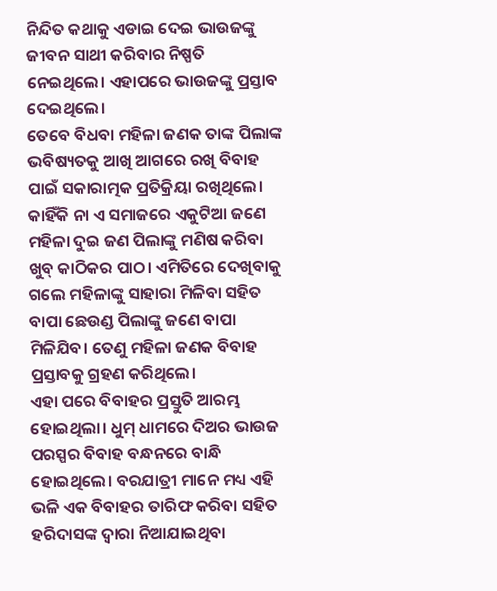ନିନ୍ଦିତ କଥାକୁ ଏଡାଇ ଦେଇ ଭାଉଜଙ୍କୁ ଜୀବନ ସାଥୀ କରିବାର ନିଷ୍ପତି ନେଇଥିଲେ। ଏହାପରେ ଭାଉଜଙ୍କୁ ପ୍ରସ୍ତାବ ଦେଇଥିଲେ।
ତେବେ ବିଧବା ମହିଳା ଜଣକ ତାଙ୍କ ପିଲାଙ୍କ ଭବିଷ୍ୟତକୁ ଆଖି ଆଗରେ ରଖି ବିବାହ ପାଇଁ ସକାରାତ୍ମକ ପ୍ରତିକ୍ରିୟା ରଖିଥିଲେ। କାହିଁକି ନା ଏ ସମାଜରେ ଏକୁଟିଆ ଜଣେ ମହିଳା ଦୁଇ ଜଣ ପିଲାଙ୍କୁ ମଣିଷ କରିବା ଖୁବ୍ କାଠିକର ପାଠ। ଏମିତିରେ ଦେଖିବାକୁ ଗଲେ ମହିଳାଙ୍କୁ ସାହାରା ମିଳିବା ସହିତ ବାପା ଛେଉଣ୍ଡ ପିଲାଙ୍କୁ ଜଣେ ବାପା ମିଳିଯିବ। ତେଣୁ ମହିଳା ଜଣକ ବିବାହ ପ୍ରସ୍ତାବକୁ ଗ୍ରହଣ କରିଥିଲେ।
ଏହା ପରେ ବିବାହର ପ୍ରସ୍ତୁତି ଆରମ୍ଭ ହୋଇଥିଲା। ଧୁମ୍ ଧାମରେ ଦିଅର ଭାଉଜ ପରସ୍ପର ବିବାହ ବନ୍ଧନରେ ବାନ୍ଧି ହୋଇଥିଲେ। ବରଯାତ୍ରୀ ମାନେ ମଧ୍ୟ ଏହି ଭଳି ଏକ ବିବାହର ତାରିଫ କରିବା ସହିତ ହରିଦାସଙ୍କ ଦ୍ଵାରା ନିଆଯାଇଥିବା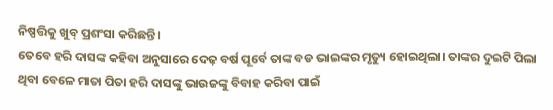ନିଷ୍ପତ୍ତିକୁ ଖୁବ୍ ପ୍ରଶଂସା କରିଛନ୍ତି।
ତେବେ ହରି ଦାସଙ୍କ କହିବା ଅନୁସାରେ ଦେଢ଼ ବର୍ଷ ପୂର୍ବେ ତାଙ୍କ ବଡ ଭାଇଙ୍କର ମୃତ୍ୟୁ ହୋଇଥିଲା। ତାଙ୍କର ଦୁଇଟି ପିଲା ଥିବା ବେଳେ ମାତା ପିତା ହରି ଦାସଙ୍କୁ ଭାଉଜଙ୍କୁ ବିବାହ କରିବା ପାଇଁ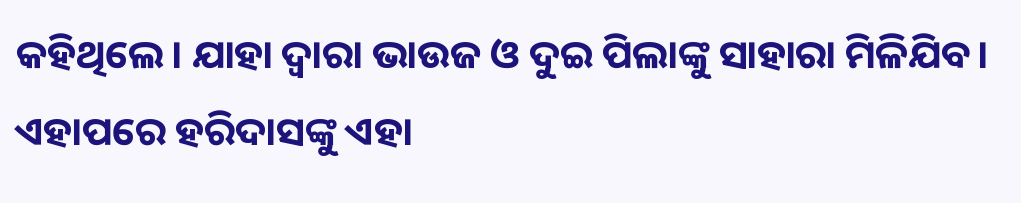କହିଥିଲେ। ଯାହା ଦ୍ଵାରା ଭାଉଜ ଓ ଦୁଇ ପିଲାଙ୍କୁ ସାହାରା ମିଳିଯିବ। ଏହାପରେ ହରିଦାସଙ୍କୁ ଏହା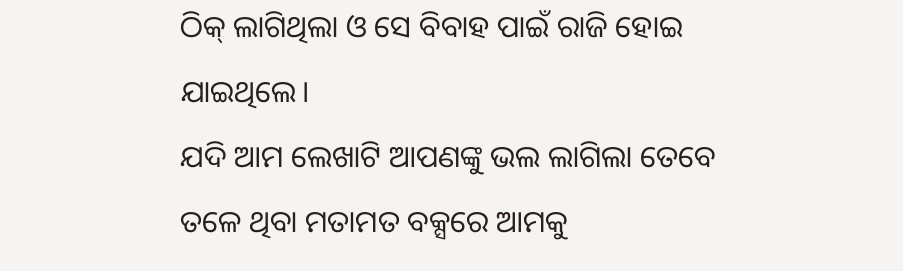ଠିକ୍ ଲାଗିଥିଲା ଓ ସେ ବିବାହ ପାଇଁ ରାଜି ହୋଇ ଯାଇଥିଲେ।
ଯଦି ଆମ ଲେଖାଟି ଆପଣଙ୍କୁ ଭଲ ଲାଗିଲା ତେବେ ତଳେ ଥିବା ମତାମତ ବକ୍ସରେ ଆମକୁ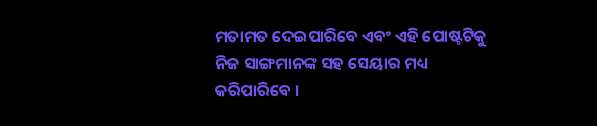ମତାମତ ଦେଇପାରିବେ ଏବଂ ଏହି ପୋଷ୍ଟଟିକୁ ନିଜ ସାଙ୍ଗମାନଙ୍କ ସହ ସେୟାର ମଧ୍ୟ କରିପାରିବେ ।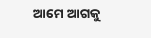ଆମେ ଆଗକୁ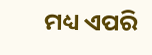ମଧ୍ୟ ଏପରି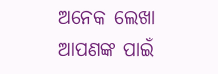ଅନେକ ଲେଖା ଆପଣଙ୍କ ପାଇଁ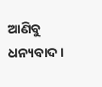ଆଣିବୁ ଧନ୍ୟବାଦ ।